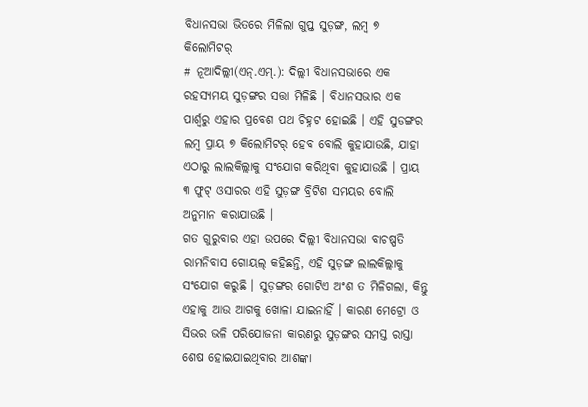ବିଧାନସଭା ଭିତରେ ମିଳିଲା ଗୁପ୍ତ ସୁଡ଼ଙ୍ଗ, ଲମ୍ବ ୭ କିଲୋମିଟର୍
# ନୂଆଦିଲ୍ଲୀ(ଏନ୍.ଏମ୍.): ଦିଲ୍ଲୀ ବିଧାନସଭାରେ ଏକ ରହସ୍ୟମୟ ସୁଡ଼ଙ୍ଗର ସତ୍ତା ମିଳିଛି । ବିଧାନସଭାର ଏକ ପାର୍ଶ୍ୱରୁ ଏହାର ପ୍ରବେଶ ପଥ ଚିହ୍ନଟ ହୋଇଛି । ଏହି ସୁଡଙ୍ଗର ଲମ୍ବ ପ୍ରାୟ ୭ କିଲୋମିଟର୍ ହେବ ବୋଲି କୁହାଯାଉଛି, ଯାହା ଏଠାରୁ ଲାଲକିଲ୍ଲାକୁ ସଂଯୋଗ କରିଥିବା କୁହାଯାଉଛି । ପ୍ରାୟ ୩ ଫୁଟ୍ ଓସାରର ଏହି ସୁଡ଼ଙ୍ଗ ବ୍ରିଟିଶ ସମୟର ବୋଲି ଅନୁମାନ କରାଯାଉଛି ।
ଗତ ଗୁରୁବାର ଏହା ଉପରେ ଦିଲ୍ଲୀ ବିଧାନସଭା ବାଚଷ୍ପତି ରାମନିବାସ ଗୋୟଲ୍ କହିଛନ୍ତି, ଏହି ସୁଡ଼ଙ୍ଗ ଲାଲକିଲ୍ଲାକୁ ସଂଯୋଗ କରୁଛି । ସୁଡ଼ଙ୍ଗର ଗୋଟିଏ ଅଂଶ ତ ମିଳିଗଲା, କିନ୍ତୁ ଏହାକୁ ଆଉ ଆଗକୁ ଖୋଳା ଯାଇନାହିଁ । କାରଣ ମେଟ୍ରୋ ଓ ସିଭର ଭଳି ପରିଯୋଜନା କାରଣରୁ ସୁଡ଼ଙ୍ଗର ସମସ୍ତ ରାସ୍ତା ଶେଷ ହୋଇଯାଇଥିବାର ଆଶଙ୍କା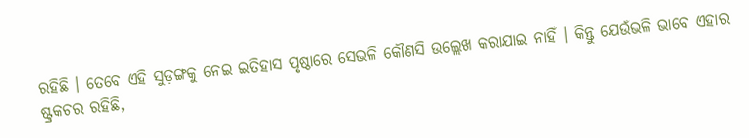ରହିଛି । ତେବେ ଏହି ସୁଡ଼ଙ୍ଗକୁ ନେଇ ଇତିହାସ ପୃଷ୍ଠାରେ ସେଭଳି କୌଣସି ଉଲ୍ଲେଖ କରାଯାଇ ନାହିଁ । କିନ୍ତୁ ଯେଉଁଭଳି ଭାବେ ଏହାର ଷ୍ଟ୍ରକଚର ରହିଛି,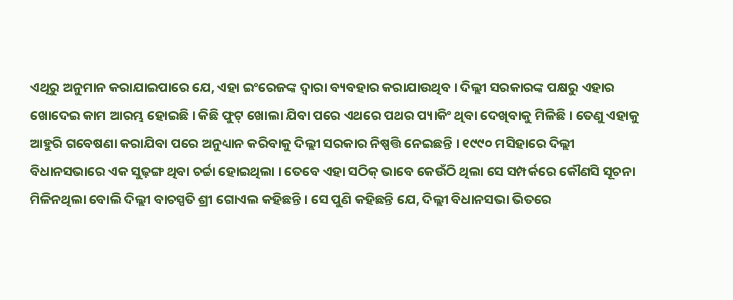ଏଥିରୁ ଅନୁମାନ କରାଯାଇପାରେ ଯେ, ଏହା ଇଂରେଜଙ୍କ ଦ୍ୱାରା ବ୍ୟବହାର କରାଯାଉଥିବ । ଦିଲ୍ଲୀ ସରକାରଙ୍କ ପକ୍ଷରୁ ଏହାର ଖୋଦେଇ କାମ ଆରମ୍ଭ ହୋଇଛି । କିଛି ଫୁଟ୍ ଖୋଲା ଯିବା ପରେ ଏଥରେ ପଥର ପ୍ୟାକିଂ ଥିବା ଦେଖିବାକୁ ମିଳିଛି । ତେଣୁ ଏହାକୁ ଆହୁରି ଗବେଷଣା କରାଯିବା ପରେ ଅନୁଧ୍ୟାନ କରିବାକୁ ଦିଲ୍ଲୀ ସରକାର ନିଷ୍ପତ୍ତି ନେଇଛନ୍ତି । ୧୯୯୦ ମସିହାରେ ଦିଲ୍ଲୀ ବିଧାନସଭାରେ ଏକ ସୁଢ଼ଙ୍ଗ ଥିବା ଚର୍ଚ୍ଚା ହୋଇଥିଲା । ତେବେ ଏହା ସଠିକ୍ ଭାବେ କେଉଁଠି ଥିଲା ସେ ସମ୍ପର୍କରେ କୌଣସି ସୂଚନା ମିଳିନଥିଲା ବୋଲି ଦିଲ୍ଲୀ ବାଚସ୍ପତି ଶ୍ରୀ ଗୋଏଲ କହିଛନ୍ତି । ସେ ପୁଣି କହିଛନ୍ତି ଯେ, ଦିଲ୍ଲୀ ବିଧାନସଭା ଭିତରେ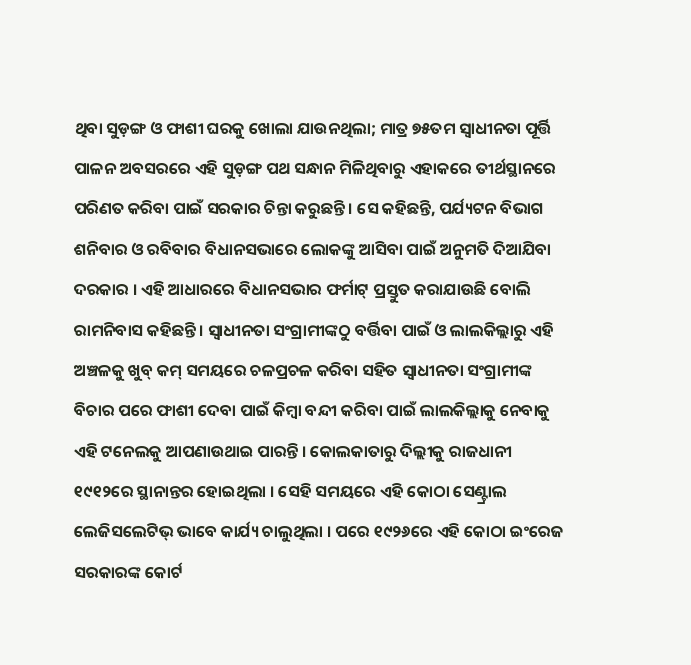ଥିବା ସୁଡ଼ଙ୍ଗ ଓ ଫାଶୀ ଘରକୁ ଖୋଲା ଯାଉନଥିଲା; ମାତ୍ର ୭୫ତମ ସ୍ୱାଧୀନତା ପୂର୍ତ୍ତି ପାଳନ ଅବସରରେ ଏହି ସୁଡ଼ଙ୍ଗ ପଥ ସନ୍ଧାନ ମିଳିଥିବାରୁ ଏହାକରେ ତୀର୍ଥସ୍ଥାନରେ ପରିଣତ କରିବା ପାଇଁ ସରକାର ଚିନ୍ତା କରୁଛନ୍ତି । ସେ କହିଛନ୍ତି, ପର୍ଯ୍ୟଟନ ବିଭାଗ ଶନିବାର ଓ ରବିବାର ବିଧାନସଭାରେ ଲୋକଙ୍କୁ ଆସିବା ପାଇଁ ଅନୁମତି ଦିଆଯିବା ଦରକାର । ଏହି ଆଧାରରେ ବିଧାନସଭାର ଫର୍ମାଟ୍ ପ୍ରସ୍ତୁତ କରାଯାଉଛି ବୋଲି ରାମନିବାସ କହିଛନ୍ତି । ସ୍ୱାଧୀନତା ସଂଗ୍ରାମୀଙ୍କଠୁ ବର୍ତ୍ତିବା ପାଇଁ ଓ ଲାଲକିଲ୍ଲାରୁ ଏହି ଅଞ୍ଚଳକୁ ଖୁବ୍ କମ୍ ସମୟରେ ଚଳପ୍ରଚଳ କରିବା ସହିତ ସ୍ୱାଧୀନତା ସଂଗ୍ରାମୀଙ୍କ ବିଚାର ପରେ ଫାଶୀ ଦେବା ପାଇଁ କିମ୍ବା ବନ୍ଦୀ କରିବା ପାଇଁ ଲାଲକିଲ୍ଲାକୁ ନେବାକୁ ଏହି ଟନେଲକୁ ଆପଣାଉଥାଇ ପାରନ୍ତି । କୋଲକାତାରୁ ଦିଲ୍ଲୀକୁ ରାଜଧାନୀ ୧୯୧୨ରେ ସ୍ଥାନାନ୍ତର ହୋଇଥିଲା । ସେହି ସମୟରେ ଏହି କୋଠା ସେଣ୍ଟ୍ରାଲ ଲେଜିସଲେଟିଭ୍ ଭାବେ କାର୍ଯ୍ୟ ଚାଲୁଥିଲା । ପରେ ୧୯୨୬ରେ ଏହି କୋଠା ଇଂରେଜ ସରକାରଙ୍କ କୋର୍ଟ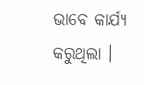ଭାବେ କାର୍ଯ୍ୟ କରୁଥିଲା ।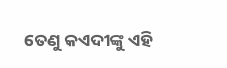ତେଣୁ କଏଦୀଙ୍କୁ ଏହି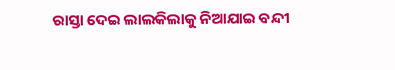ରାସ୍ତା ଦେଇ ଲାଲକିଲାକୁ ନିଆଯାଇ ବନ୍ଦୀ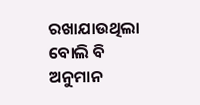ରଖାଯାଉଥିଲା ବୋଲି ବି ଅନୁମାନ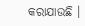କରାଯାଉଛି ।